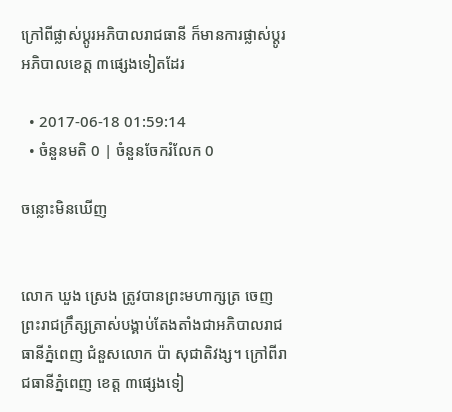ក្រៅពីផ្លាស់ប្ដូរអភិបាលរាជធានី ក៏មានការផ្លាស់ប្ដូរអភិបាលខេត្ត ៣ផ្សេងទៀតដែរ

  • 2017-06-18 01:59:14
  • ចំនួនមតិ 0 | ចំនួនចែករំលែក 0

ចន្លោះមិនឃើញ


លោក ឃួង ស្រេង ត្រូវបានព្រះមហាក្សត្រ ចេញព្រះរាជក្រឹត្សត្រាស់បង្គាប់តែងតាំងជាអភិបាលរាជធានីភ្នំពេញ ជំនួសលោក ប៉ា សុជាតិវង្ស។ ក្រៅពីរាជធានីភ្នំពេញ ខេត្ត ៣ផ្សេងទៀ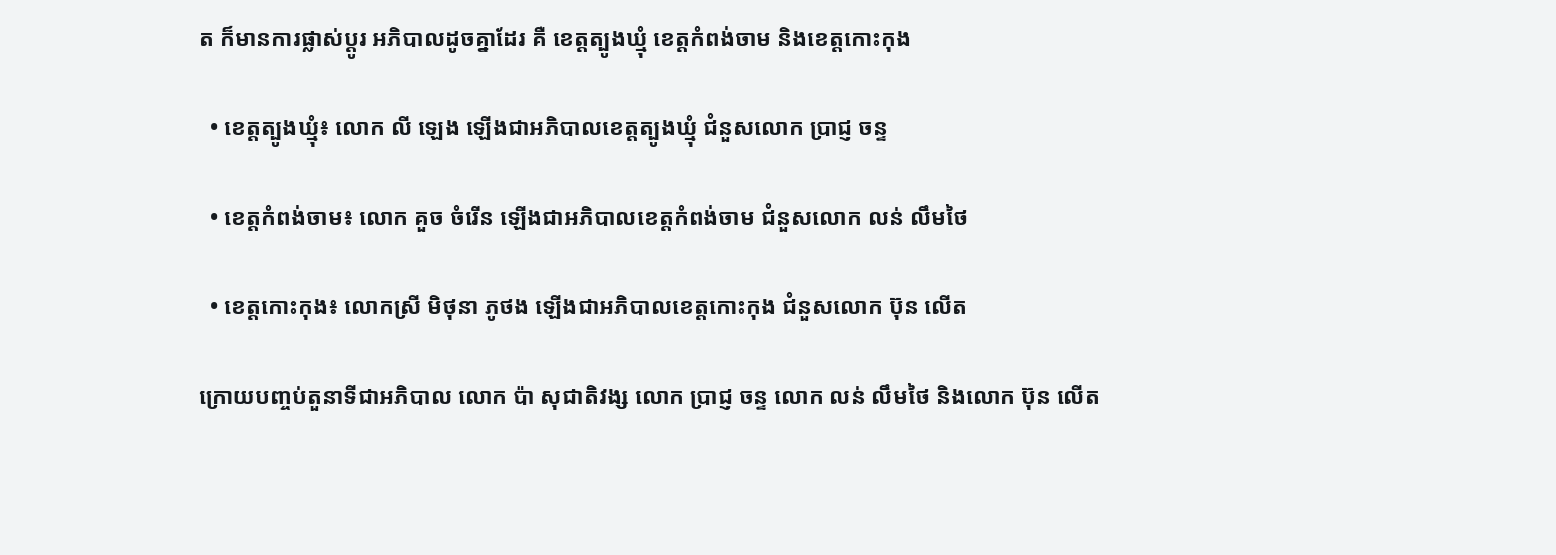ត ក៏មានការផ្លាស់ប្ដូរ អភិបាលដូចគ្នាដែរ គឺ ខេត្តត្បូងឃ្មុំ ខេត្តកំពង់ចាម និងខេត្តកោះកុង

  • ខេត្តត្បូងឃ្មុំ៖ លោក លី ឡេង ឡើងជាអភិបាលខេត្តត្បូងឃ្មុំ ជំនួសលោក ប្រាជ្ញ ចន្ទ

  • ខេត្តកំពង់ចាម៖ លោក គួច ចំរើន ឡើងជាអភិបាលខេត្តកំពង់ចាម ជំនួសលោក លន់ លឹមថៃ

  • ខេត្តកោះកុង៖ លោកស្រី មិថុនា ភូថង ឡើងជាអភិបាលខេត្តកោះកុង ជំនួសលោក ប៊ុន លើត

ក្រោយបញ្ចប់តួនាទីជាអភិបាល លោក ប៉ា សុជាតិវង្ស លោក ប្រាជ្ញ ចន្ទ លោក លន់ លឹមថៃ និងលោក ប៊ុន លើត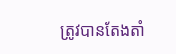ត្រូវបានតែងតាំ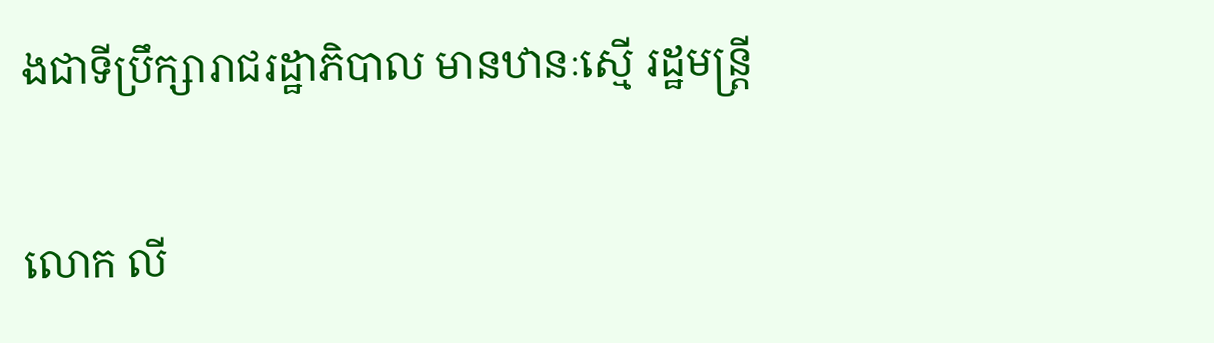ងជាទីប្រឹក្សារាជរដ្ឋាភិបាល មានឋានៈស្មើ រដ្ឋមន្រ្ដី

លោក លី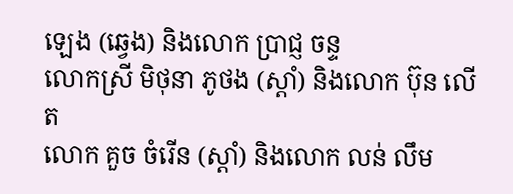ឡេង (ឆ្វេង) និងលោក ប្រាជ្ញ ចន្ទ
លោកស្រី មិថុនា ភូថង (ស្ដាំ) និងលោក ប៊ុន លើត
លោក គួច ចំរើន (ស្ដាំ) និងលោក លន់ លឹម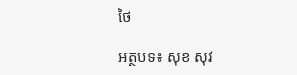ថៃ

អត្ថបទ៖ សុខ សុវ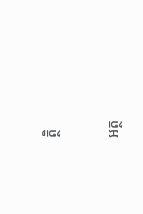ត្ថិ

អត្ថ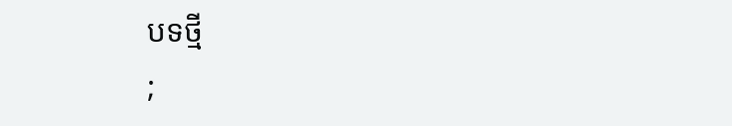បទថ្មី
;